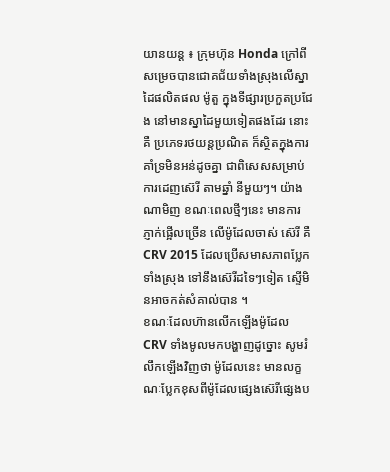យានយន្ដ ៖ ក្រុមហ៊ុន Honda ក្រៅពីសម្រេចបានជោគជ័យទាំងស្រុងលើស្នាដៃផលិតផល ម៉ូតួ ក្នុងទីផ្សារប្រកួតប្រជែង នៅមានស្នាដៃមួយទៀតផងដែរ នោះគឺ ប្រភេទរថយន្ដប្រណិត ក៏ស្ថិតក្នុងការគាំទ្រមិនអន់ដូចគ្នា ជាពិសេសសម្រាប់ការដេញស៊េរី តាមឆ្នាំ នីមួយៗ។ យ៉ាងណាមិញ ខណៈពេលថ្មីៗនេះ មានការ ភ្ញាក់ផ្អើលច្រើន លើម៉ូដែលចាស់ ស៊េរី គឺ CRV 2015 ដែលប្រើសមាសភាពប្លែកទាំងស្រុង ទៅនឹងស៊េរីដទៃៗទៀត ស្ទើមិនអាចកត់សំគាល់បាន ។
ខណៈដែលហ៊ានលើកឡើងម៉ូដែល CRV ទាំងមូលមកបង្ហាញដូច្នោះ សូមរំលឹកឡើងវិញថា ម៉ូដែលនេះ មានលក្ខណៈប្លែកខុសពីម៉ូដែលផ្សេងស៊េរីផ្សេងប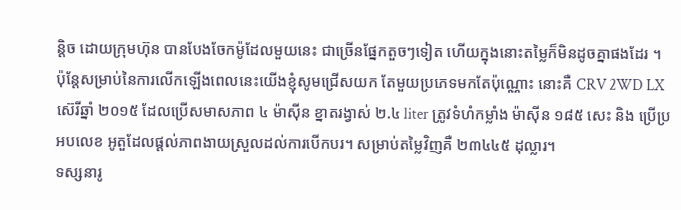ន្ដិច ដោយក្រុមហ៊ុន បានបែងចែកម៉ូដែលមួយនេះ ជាច្រើនផ្នែកតួចៗទៀត ហើយក្នុងនោះតម្លៃក៏មិនដូចគ្នាផងដែរ ។ ប៉ុន្ដែសម្រាប់នៃការលើកឡើងពេលនេះយើងខ្ញុំសូមជ្រើសយក តែមួយប្រភេទមកតែប៉ុណ្ណោះ នោះគឺ CRV 2WD LX ស៊េរីឆ្នាំ ២០១៥ ដែលប្រើសមាសភាព ៤ ម៉ាស៊ីន ខ្នាតរង្វាស់ ២.៤ liter ត្រូវទំហំកម្លាំង ម៉ាស៊ីន ១៨៥ សេះ និង ប្រើប្រអបលេខ អូតួដែលផ្ដល់ភាពងាយស្រួលដល់ការបើកបរ។ សម្រាប់តម្លៃវិញគឺ ២៣៤៤៥ ដុល្លារ។
ទស្សនារូ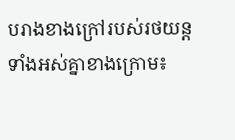បរាងខាងក្រៅរបស់រថយន្ដទាំងអស់គ្នាខាងក្រោម៖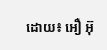ដោយ៖ អឿ អ៊ុ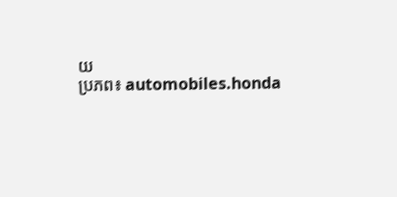យ
ប្រភព៖ automobiles.honda